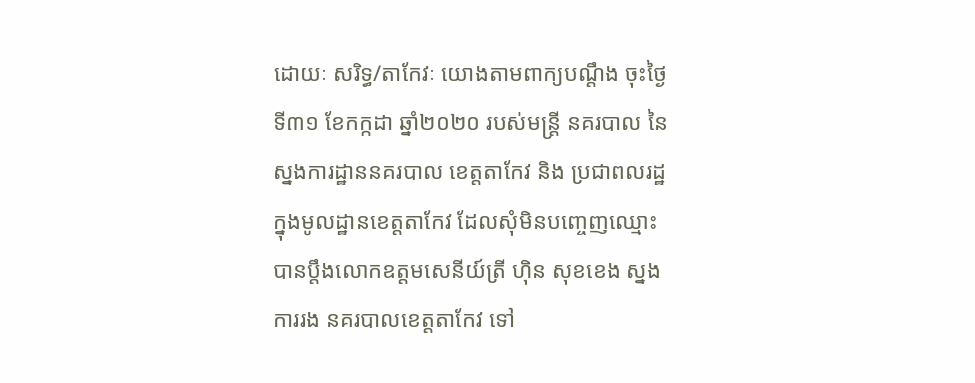ដោយៈ សរិទ្ធ/តាកែវៈ យោងតាមពាក្យបណ្តឹង ចុះថ្ងៃទី៣១ ខែកក្កដា ឆ្នាំ២០២០ របស់មន្ត្រី នគរបាល នៃស្នងការដ្ឋាននគរបាល ខេត្តតាកែវ និង ប្រជាពលរដ្ឋ ក្នុងមូលដ្ឋានខេត្តតាកែវ ដែលសុំមិនបញ្ចេញឈ្មោះ បានប្តឹងលោកឧត្តមសេនីយ៍ត្រី ហ៊ិន សុខខេង ស្នងការរង នគរបាលខេត្តតាកែវ ទៅ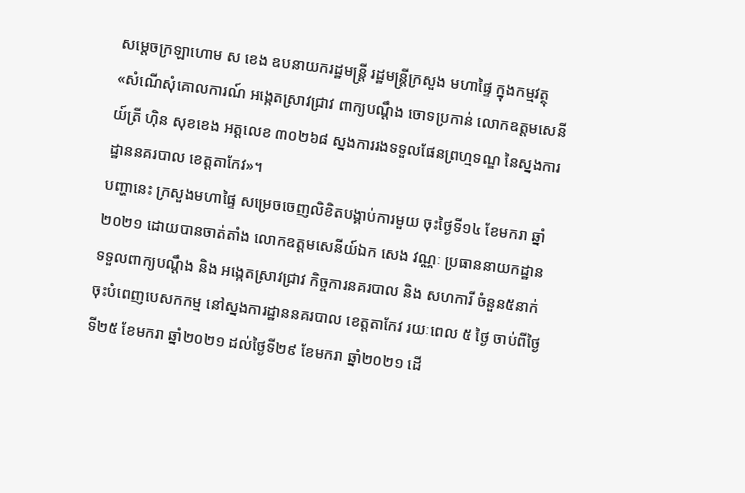សម្តេចក្រឡាហោម ស ខេង ឧបនាយករដ្ឋមន្ត្រី រដ្ឋមន្ត្រីក្រសួង មហាផ្ទៃ ក្នុងកម្មវត្ថុ «សំណើសុំគោលការណ៍ អង្កេតស្រាវជ្រាវ ពាក្យបណ្តឹង ចោទប្រកាន់ លោកឧត្តមសេនីយ៍ត្រី ហ៊ិន សុខខេង អត្តលេខ ៣០២៦៨ ស្នងការរងទទួលផែនព្រហ្មទណ្ឌ នៃស្នងការដ្ឋាននគរបាល ខេត្តតាកែវ»។
បញ្ហានេះ ក្រសួងមហាផ្ទៃ សម្រេចចេញលិខិតបង្គាប់ការមួយ ចុះថ្ងៃទី១៤ ខែមករា ឆ្នាំ២០២១ ដោយបានចាត់តាំង លោកឧត្តមសេនីយ៍ឯក សេង វណ្ណៈ ប្រធាននាយកដ្ឋាន ទទួលពាក្យបណ្តឹង និង អង្កេតស្រាវជ្រាវ កិច្ចការនគរបាល និង សហការី ចំនួន៥នាក់ ចុះបំពេញបេសកកម្ម នៅស្នងការដ្ឋាននគរបាល ខេត្តតាកែវ រយៈពេល ៥ ថ្ងៃ ចាប់ពីថ្ងៃទី២៥ ខែមករា ឆ្នាំ២០២១ ដល់ថ្ងៃទី២៩ ខែមករា ឆ្នាំ២០២១ ដើ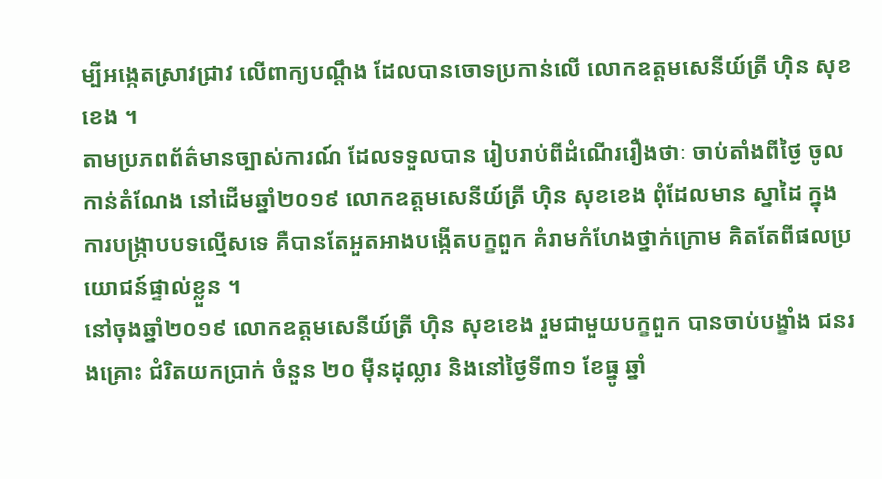ម្បីអង្កេតស្រាវជ្រាវ លើពាក្យបណ្តឹង ដែលបានចោទប្រកាន់លើ លោកឧត្តមសេនីយ៍ត្រី ហ៊ិន សុខខេង ។
តាមប្រភពព័ត៌មានច្បាស់ការណ៍ ដែលទទួលបាន រៀបរាប់ពីដំណើររឿងថាៈ ចាប់តាំងពីថ្ងៃ ចូលកាន់តំណែង នៅដើមឆ្នាំ២០១៩ លោកឧត្តមសេនីយ៍ត្រី ហ៊ិន សុខខេង ពុំដែលមាន ស្នាដៃ ក្នុងការបង្ក្រាបបទល្មើសទេ គឺបានតែអួតអាងបង្កើតបក្ខពួក គំរាមកំហែងថ្នាក់ក្រោម គិតតែពីផលប្រយោជន៍ផ្ទាល់ខ្លួន ។
នៅចុងឆ្នាំ២០១៩ លោកឧត្តមសេនីយ៍ត្រី ហ៊ិន សុខខេង រួមជាមួយបក្ខពួក បានចាប់បង្ខាំង ជនរងគ្រោះ ជំរិតយកប្រាក់ ចំនួន ២០ ម៉ឺនដុល្លារ និងនៅថ្ងៃទី៣១ ខែធ្នូ ឆ្នាំ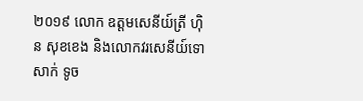២០១៩ លោក ឧត្តមសេនីយ៍ត្រី ហ៊ិន សុខខេង និងលោកវរសេនីយ៍ទោ សាក់ ទូច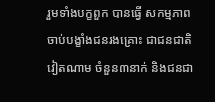រួមទាំងបក្ខពួក បានធ្វើ សកម្មភាព ចាប់បង្ខាំងជនរងគ្រោះ ជាជនជាតិ វៀតណាម ចំនួន៣នាក់ និងជនជា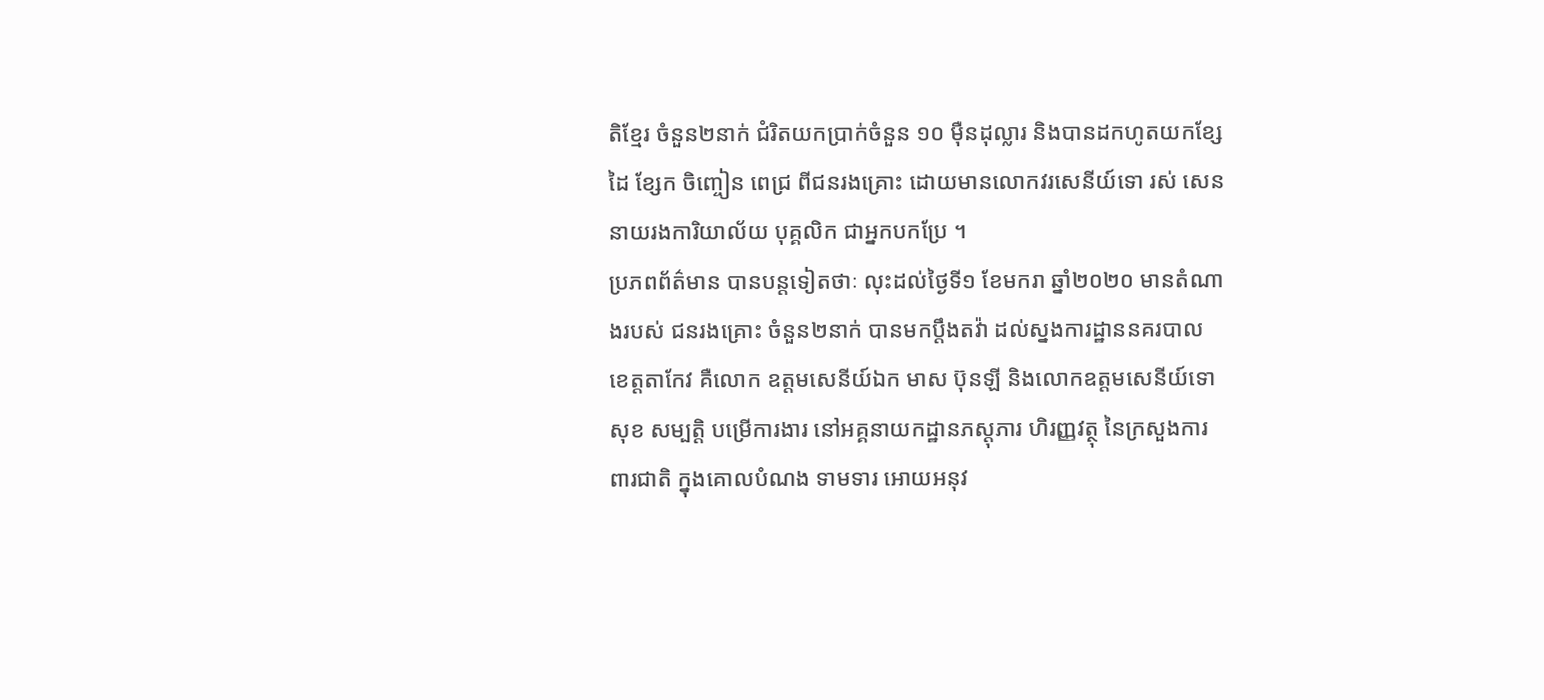តិខ្មែរ ចំនួន២នាក់ ជំរិតយកប្រាក់ចំនួន ១០ ម៉ឺនដុល្លារ និងបានដកហូតយកខ្សែដៃ ខ្សែក ចិញ្ចៀន ពេជ្រ ពីជនរងគ្រោះ ដោយមានលោកវរសេនីយ៍ទោ រស់ សេន នាយរងការិយាល័យ បុគ្គលិក ជាអ្នកបកប្រែ ។
ប្រភពព័ត៌មាន បានបន្តទៀតថាៈ លុះដល់ថ្ងៃទី១ ខែមករា ឆ្នាំ២០២០ មានតំណាងរបស់ ជនរងគ្រោះ ចំនួន២នាក់ បានមកប្តឹងតវ៉ា ដល់ស្នងការដ្ឋាននគរបាល ខេត្តតាកែវ គឺលោក ឧត្តមសេនីយ៍ឯក មាស ប៊ុនឡី និងលោកឧត្តមសេនីយ៍ទោ សុខ សម្បត្តិ បម្រើការងារ នៅអគ្គនាយកដ្ឋានភស្តុភារ ហិរញ្ញវត្ថុ នៃក្រសួងការពារជាតិ ក្នុងគោលបំណង ទាមទារ អោយអនុវ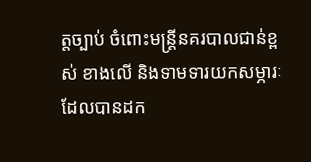ត្តច្បាប់ ចំពោះមន្ត្រីនគរបាលជាន់ខ្ពស់ ខាងលើ និងទាមទារយកសម្ភារៈ ដែលបានដក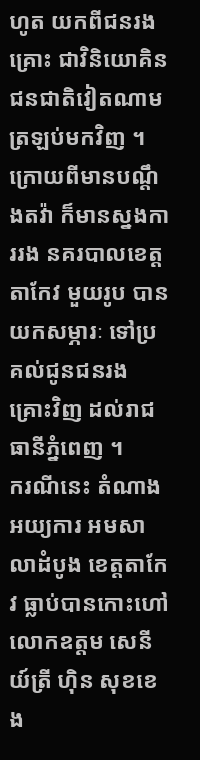ហូត យកពីជនរងគ្រោះ ជាវិនិយោគិន ជនជាតិវៀតណាម ត្រឡប់មកវិញ ។
ក្រោយពីមានបណ្តឹងតវ៉ា ក៏មានស្នងការរង នគរបាលខេត្តតាកែវ មួយរូប បានយកសម្ភារៈ ទៅប្រគល់ជូនជនរងគ្រោះវិញ ដល់រាជធានីភ្នំពេញ ។
ករណីនេះ តំណាងអយ្យការ អមសាលាដំបូង ខេត្តតាកែវ ធ្លាប់បានកោះហៅ លោកឧត្តម សេនីយ៍ត្រី ហ៊ិន សុខខេង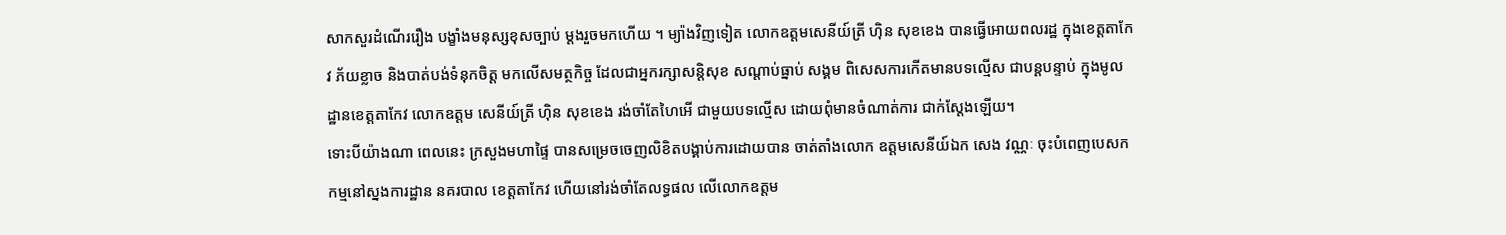សាកសួរដំណើររឿង បង្ខាំងមនុស្សខុសច្បាប់ ម្តងរួចមកហើយ ។ ម្យ៉ាងវិញទៀត លោកឧត្តមសេនីយ៍ត្រី ហ៊ិន សុខខេង បានធ្វើអោយពលរដ្ឋ ក្នុងខេត្តតាកែវ ភ័យខ្លាច និងបាត់បង់ទំនុកចិត្ត មកលើសមត្ថកិច្ច ដែលជាអ្នករក្សាសន្តិសុខ សណ្តាប់ធ្នាប់ សង្គម ពិសេសការកើតមានបទល្មើស ជាបន្តបន្ទាប់ ក្នុងមូលដ្ឋានខេត្តតាកែវ លោកឧត្តម សេនីយ៍ត្រី ហ៊ិន សុខខេង រង់ចាំតែហៃអើ ជាមួយបទល្មើស ដោយពុំមានចំណាត់ការ ជាក់ស្តែងឡើយ។
ទោះបីយ៉ាងណា ពេលនេះ ក្រសួងមហាផ្ទៃ បានសម្រេចចេញលិខិតបង្គាប់ការដោយបាន ចាត់តាំងលោក ឧត្តមសេនីយ៍ឯក សេង វណ្ណៈ ចុះបំពេញបេសកកម្មនៅស្នងការដ្ឋាន នគរបាល ខេត្តតាកែវ ហើយនៅរង់ចាំតែលទ្ធផល លើលោកឧត្តម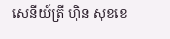សេនីយ៍ត្រី ហ៊ិន សុខខេ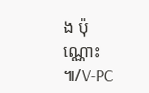ង ប៉ុណ្ណោះ ៕/V-PC